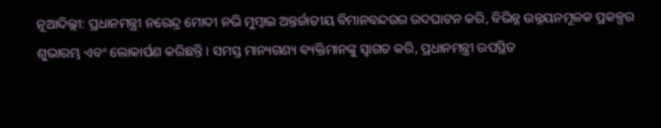ନୂଆଦିଲ୍ଲୀ: ପ୍ରଧାନମନ୍ତ୍ରୀ ନରେନ୍ଦ୍ର ମୋଦୀ ନଭି ମୁମ୍ବାଇ ଅନ୍ତର୍ଜାତୀୟ ବିମାନବନ୍ଦରର ଉଦଘାଟନ କରି, ବିଭିନ୍ନ ଉନ୍ନୟନମୂଳକ ପ୍ରକଳ୍ପର ଶୁଭାରମ୍ଭ ଏବଂ ଲୋକାର୍ପଣ କରିଛନ୍ତି। ସମସ୍ତ ମାନ୍ୟଗଣ୍ୟ ବ୍ୟକ୍ତିମାନଙ୍କୁ ସ୍ୱାଗତ କରି, ପ୍ରଧାନମନ୍ତ୍ରୀ ଉପସ୍ଥିତ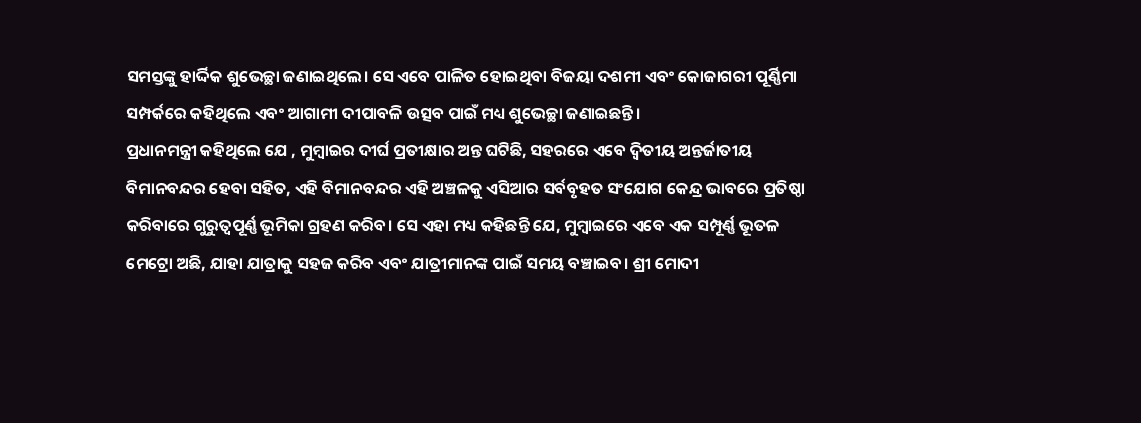ସମସ୍ତଙ୍କୁ ହାର୍ଦ୍ଦିକ ଶୁଭେଚ୍ଛା ଜଣାଇଥିଲେ। ସେ ଏବେ ପାଳିତ ହୋଇଥିବା ବିଜୟା ଦଶମୀ ଏବଂ କୋଜାଗରୀ ପୂର୍ଣ୍ଣିମା ସମ୍ପର୍କରେ କହିଥିଲେ ଏବଂ ଆଗାମୀ ଦୀପାବଳି ଉତ୍ସବ ପାଇଁ ମଧ୍ୟ ଶୁଭେଚ୍ଛା ଜଣାଇଛନ୍ତି।
ପ୍ରଧାନମନ୍ତ୍ରୀ କହିଥିଲେ ଯେ , ମୁମ୍ବାଇର ଦୀର୍ଘ ପ୍ରତୀକ୍ଷାର ଅନ୍ତ ଘଟିଛି, ସହରରେ ଏବେ ଦ୍ୱିତୀୟ ଅନ୍ତର୍ଜାତୀୟ ବିମାନବନ୍ଦର ହେବା ସହିତ, ଏହି ବିମାନବନ୍ଦର ଏହି ଅଞ୍ଚଳକୁ ଏସିଆର ସର୍ବବୃହତ ସଂଯୋଗ କେନ୍ଦ୍ର ଭାବରେ ପ୍ରତିଷ୍ଠା କରିବାରେ ଗୁରୁତ୍ୱପୂର୍ଣ୍ଣ ଭୂମିକା ଗ୍ରହଣ କରିବ। ସେ ଏହା ମଧ୍ୟ କହିଛନ୍ତି ଯେ, ମୁମ୍ବାଇରେ ଏବେ ଏକ ସମ୍ପୂର୍ଣ୍ଣ ଭୂତଳ ମେଟ୍ରୋ ଅଛି, ଯାହା ଯାତ୍ରାକୁ ସହଜ କରିବ ଏବଂ ଯାତ୍ରୀମାନଙ୍କ ପାଇଁ ସମୟ ବଞ୍ଚାଇବ। ଶ୍ରୀ ମୋଦୀ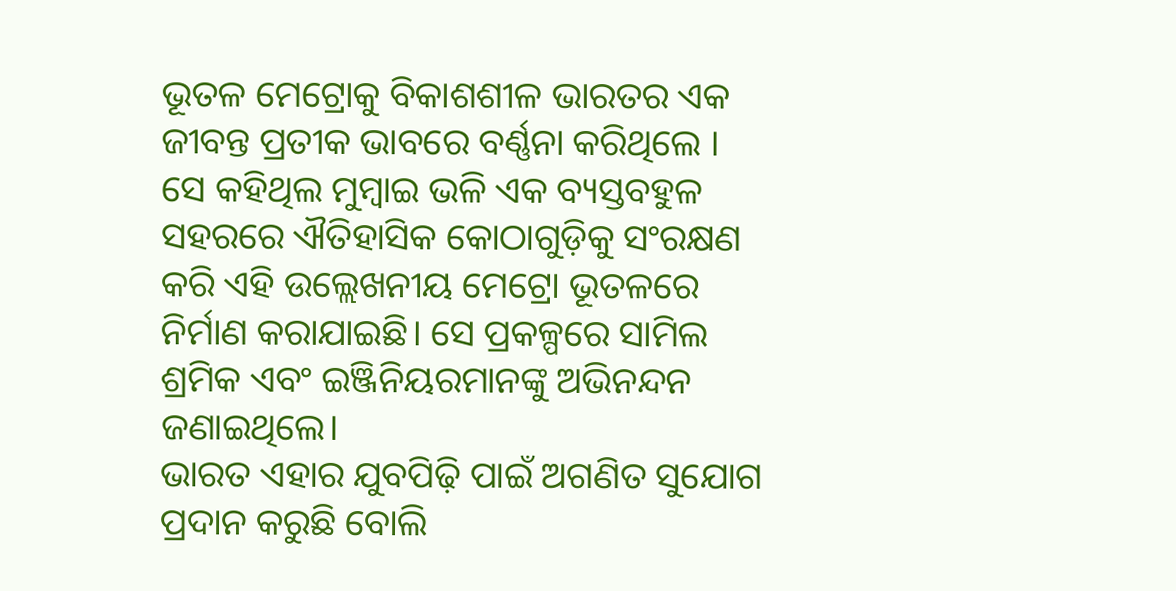ଭୂତଳ ମେଟ୍ରୋକୁ ବିକାଶଶୀଳ ଭାରତର ଏକ ଜୀବନ୍ତ ପ୍ରତୀକ ଭାବରେ ବର୍ଣ୍ଣନା କରିଥିଲେ । ସେ କହିଥିଲ ମୁମ୍ବାଇ ଭଳି ଏକ ବ୍ୟସ୍ତବହୁଳ ସହରରେ ଐତିହାସିକ କୋଠାଗୁଡ଼ିକୁ ସଂରକ୍ଷଣ କରି ଏହି ଉଲ୍ଲେଖନୀୟ ମେଟ୍ରୋ ଭୂତଳରେ ନିର୍ମାଣ କରାଯାଇଛି। ସେ ପ୍ରକଳ୍ପରେ ସାମିଲ ଶ୍ରମିକ ଏବଂ ଇଞ୍ଜିନିୟରମାନଙ୍କୁ ଅଭିନନ୍ଦନ ଜଣାଇଥିଲେ।
ଭାରତ ଏହାର ଯୁବପିଢ଼ି ପାଇଁ ଅଗଣିତ ସୁଯୋଗ ପ୍ରଦାନ କରୁଛି ବୋଲି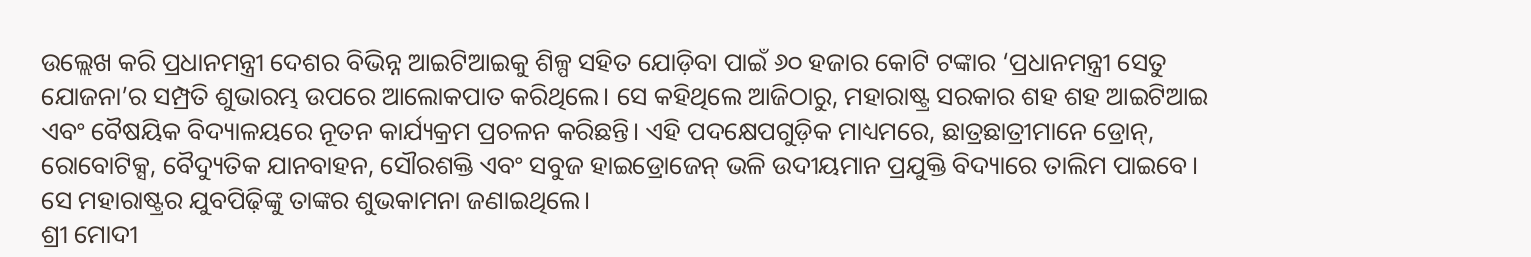ଉଲ୍ଲେଖ କରି ପ୍ରଧାନମନ୍ତ୍ରୀ ଦେଶର ବିଭିନ୍ନ ଆଇଟିଆଇକୁ ଶିଳ୍ପ ସହିତ ଯୋଡ଼ିବା ପାଇଁ ୬୦ ହଜାର କୋଟି ଟଙ୍କାର ‘ପ୍ରଧାନମନ୍ତ୍ରୀ ସେତୁ ଯୋଜନା’ର ସମ୍ପ୍ରତି ଶୁଭାରମ୍ଭ ଉପରେ ଆଲୋକପାତ କରିଥିଲେ। ସେ କହିଥିଲେ ଆଜିଠାରୁ, ମହାରାଷ୍ଟ୍ର ସରକାର ଶହ ଶହ ଆଇଟିଆଇ ଏବଂ ବୈଷୟିକ ବିଦ୍ୟାଳୟରେ ନୂତନ କାର୍ଯ୍ୟକ୍ରମ ପ୍ରଚଳନ କରିଛନ୍ତି। ଏହି ପଦକ୍ଷେପଗୁଡ଼ିକ ମାଧ୍ୟମରେ, ଛାତ୍ରଛାତ୍ରୀମାନେ ଡ୍ରୋନ୍, ରୋବୋଟିକ୍ସ, ବୈଦ୍ୟୁତିକ ଯାନବାହନ, ସୌରଶକ୍ତି ଏବଂ ସବୁଜ ହାଇଡ୍ରୋଜେନ୍ ଭଳି ଉଦୀୟମାନ ପ୍ରଯୁକ୍ତି ବିଦ୍ୟାରେ ତାଲିମ ପାଇବେ। ସେ ମହାରାଷ୍ଟ୍ରର ଯୁବପିଢ଼ିଙ୍କୁ ତାଙ୍କର ଶୁଭକାମନା ଜଣାଇଥିଲେ।
ଶ୍ରୀ ମୋଦୀ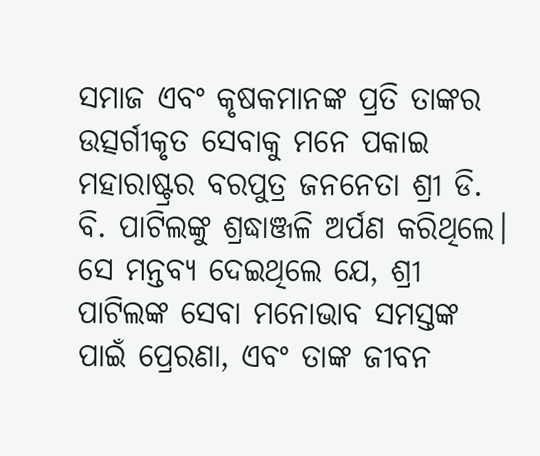ସମାଜ ଏବଂ କୃଷକମାନଙ୍କ ପ୍ରତି ତାଙ୍କର ଉତ୍ସର୍ଗୀକୃତ ସେବାକୁ ମନେ ପକାଇ ମହାରାଷ୍ଟ୍ରର ବରପୁତ୍ର ଜନନେତା ଶ୍ରୀ ଡି. ବି. ପାଟିଲଙ୍କୁ ଶ୍ରଦ୍ଧାଞ୍ଜଳି ଅର୍ପଣ କରିଥିଲେ। ସେ ମନ୍ତବ୍ୟ ଦେଇଥିଲେ ଯେ, ଶ୍ରୀ ପାଟିଲଙ୍କ ସେବା ମନୋଭାବ ସମସ୍ତଙ୍କ ପାଇଁ ପ୍ରେରଣା, ଏବଂ ତାଙ୍କ ଜୀବନ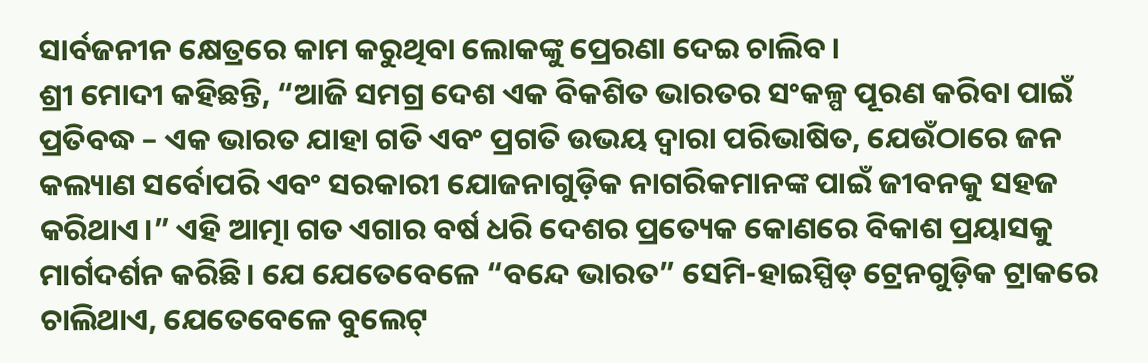ସାର୍ବଜନୀନ କ୍ଷେତ୍ରରେ କାମ କରୁଥିବା ଲୋକଙ୍କୁ ପ୍ରେରଣା ଦେଇ ଚାଲିବ।
ଶ୍ରୀ ମୋଦୀ କହିଛନ୍ତି, “ଆଜି ସମଗ୍ର ଦେଶ ଏକ ବିକଶିତ ଭାରତର ସଂକଳ୍ପ ପୂରଣ କରିବା ପାଇଁ ପ୍ରତିବଦ୍ଧ – ଏକ ଭାରତ ଯାହା ଗତି ଏବଂ ପ୍ରଗତି ଉଭୟ ଦ୍ୱାରା ପରିଭାଷିତ, ଯେଉଁଠାରେ ଜନ କଲ୍ୟାଣ ସର୍ବୋପରି ଏବଂ ସରକାରୀ ଯୋଜନାଗୁଡ଼ିକ ନାଗରିକମାନଙ୍କ ପାଇଁ ଜୀବନକୁ ସହଜ କରିଥାଏ।” ଏହି ଆତ୍ମା ଗତ ଏଗାର ବର୍ଷ ଧରି ଦେଶର ପ୍ରତ୍ୟେକ କୋଣରେ ବିକାଶ ପ୍ରୟାସକୁ ମାର୍ଗଦର୍ଶନ କରିଛି। ଯେ ଯେତେବେଳେ “ବନ୍ଦେ ଭାରତ” ସେମି-ହାଇସ୍ପିଡ୍ ଟ୍ରେନଗୁଡ଼ିକ ଟ୍ରାକରେ ଚାଲିଥାଏ, ଯେତେବେଳେ ବୁଲେଟ୍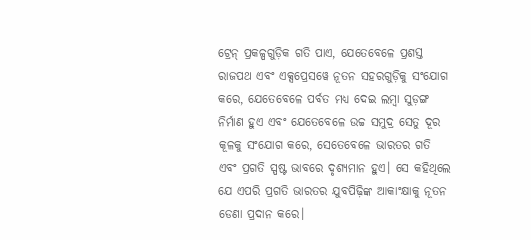ଟ୍ରେନ୍ ପ୍ରକଳ୍ପଗୁଡ଼ିକ ଗତି ପାଏ, ଯେତେବେଳେ ପ୍ରଶସ୍ତ ରାଜପଥ ଏବଂ ଏକ୍ସପ୍ରେସୱେ ନୂତନ ସହରଗୁଡ଼ିକୁ ସଂଯୋଗ କରେ, ଯେତେବେଳେ ପର୍ବତ ମଧ୍ୟ ଦେଇ ଲମ୍ବା ସୁଡ଼ଙ୍ଗ ନିର୍ମାଣ ହୁଏ ଏବଂ ଯେତେବେଳେ ଉଚ୍ଚ ସମୁଦ୍ର ସେତୁ ଦୂର କୂଳକୁ ସଂଯୋଗ କରେ, ସେତେବେଳେ ଭାରତର ଗତି ଏବଂ ପ୍ରଗତି ସ୍ପଷ୍ଟ ଭାବରେ ଦୃଶ୍ୟମାନ ହୁଏ। ସେ କହିଥିଲେ ଯେ ଏପରି ପ୍ରଗତି ଭାରତର ଯୁବପିଢ଼ିଙ୍କ ଆକାଂକ୍ଷାକୁ ନୂତନ ଡେଣା ପ୍ରଦାନ କରେ।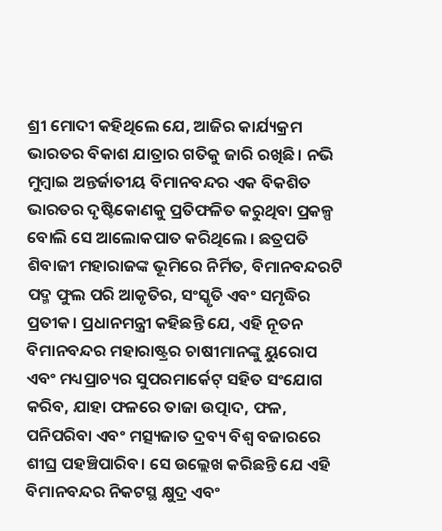ଶ୍ରୀ ମୋଦୀ କହିଥିଲେ ଯେ, ଆଜିର କାର୍ଯ୍ୟକ୍ରମ ଭାରତର ବିକାଶ ଯାତ୍ରାର ଗତିକୁ ଜାରି ରଖିଛି। ନଭି ମୁମ୍ବାଇ ଅନ୍ତର୍ଜାତୀୟ ବିମାନବନ୍ଦର ଏକ ବିକଶିତ ଭାରତର ଦୃଷ୍ଟିକୋଣକୁ ପ୍ରତିଫଳିତ କରୁଥିବା ପ୍ରକଳ୍ପ ବୋଲି ସେ ଆଲୋକପାତ କରିଥିଲେ । ଛତ୍ରପତି ଶିବାଜୀ ମହାରାଜଙ୍କ ଭୂମିରେ ନିର୍ମିତ, ବିମାନବନ୍ଦରଟି ପଦ୍ମ ଫୁଲ ପରି ଆକୃତିର, ସଂସ୍କୃତି ଏବଂ ସମୃଦ୍ଧିର ପ୍ରତୀକ। ପ୍ରଧାନମନ୍ତ୍ରୀ କହିଛନ୍ତି ଯେ, ଏହି ନୂତନ ବିମାନବନ୍ଦର ମହାରାଷ୍ଟ୍ରର ଚାଷୀମାନଙ୍କୁ ୟୁରୋପ ଏବଂ ମଧ୍ୟପ୍ରାଚ୍ୟର ସୁପରମାର୍କେଟ୍ ସହିତ ସଂଯୋଗ କରିବ, ଯାହା ଫଳରେ ତାଜା ଉତ୍ପାଦ, ଫଳ, ପନିପରିବା ଏବଂ ମତ୍ସ୍ୟଜାତ ଦ୍ରବ୍ୟ ବିଶ୍ୱ ବଜାରରେ ଶୀଘ୍ର ପହଞ୍ଚିପାରିବ। ସେ ଉଲ୍ଲେଖ କରିଛନ୍ତି ଯେ ଏହି ବିମାନବନ୍ଦର ନିକଟସ୍ଥ କ୍ଷୁଦ୍ର ଏବଂ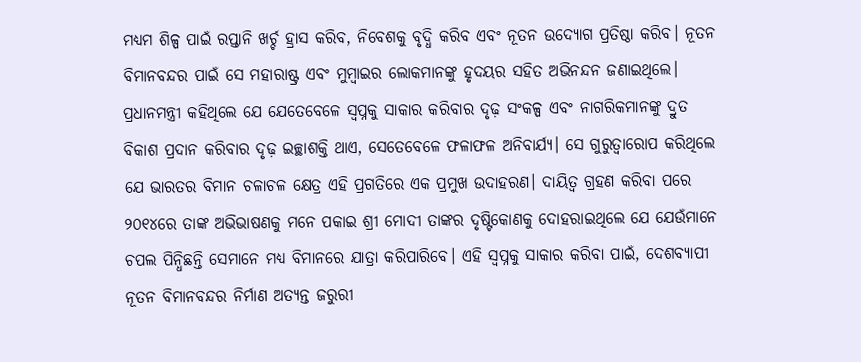ମଧ୍ୟମ ଶିଳ୍ପ ପାଇଁ ରପ୍ତାନି ଖର୍ଚ୍ଚ ହ୍ରାସ କରିବ, ନିବେଶକୁ ବୃଦ୍ଧି କରିବ ଏବଂ ନୂତନ ଉଦ୍ୟୋଗ ପ୍ରତିଷ୍ଠା କରିବ। ନୂତନ ବିମାନବନ୍ଦର ପାଇଁ ସେ ମହାରାଷ୍ଟ୍ର ଏବଂ ମୁମ୍ବାଇର ଲୋକମାନଙ୍କୁ ହୃଦୟର ସହିତ ଅଭିନନ୍ଦନ ଜଣାଇଥିଲେ।
ପ୍ରଧାନମନ୍ତ୍ରୀ କହିଥିଲେ ଯେ ଯେତେବେଳେ ସ୍ୱପ୍ନକୁ ସାକାର କରିବାର ଦୃଢ଼ ସଂକଳ୍ପ ଏବଂ ନାଗରିକମାନଙ୍କୁ ଦ୍ରୁତ ବିକାଶ ପ୍ରଦାନ କରିବାର ଦୃଢ଼ ଇଚ୍ଛାଶକ୍ତି ଥାଏ, ସେତେବେଳେ ଫଳାଫଳ ଅନିବାର୍ଯ୍ୟ। ସେ ଗୁରୁତ୍ୱାରୋପ କରିଥିଲେ ଯେ ଭାରତର ବିମାନ ଚଳାଚଳ କ୍ଷେତ୍ର ଏହି ପ୍ରଗତିରେ ଏକ ପ୍ରମୁଖ ଉଦାହରଣ। ଦାୟିତ୍ୱ ଗ୍ରହଣ କରିବା ପରେ ୨୦୧୪ରେ ତାଙ୍କ ଅଭିଭାଷଣକୁ ମନେ ପକାଇ ଶ୍ରୀ ମୋଦୀ ତାଙ୍କର ଦୃଷ୍ଟିକୋଣକୁ ଦୋହରାଇଥିଲେ ଯେ ଯେଉଁମାନେ ଚପଲ ପିନ୍ଧିଛନ୍ତି ସେମାନେ ମଧ୍ୟ ବିମାନରେ ଯାତ୍ରା କରିପାରିବେ। ଏହି ସ୍ୱପ୍ନକୁ ସାକାର କରିବା ପାଇଁ, ଦେଶବ୍ୟାପୀ ନୂତନ ବିମାନବନ୍ଦର ନିର୍ମାଣ ଅତ୍ୟନ୍ତ ଜରୁରୀ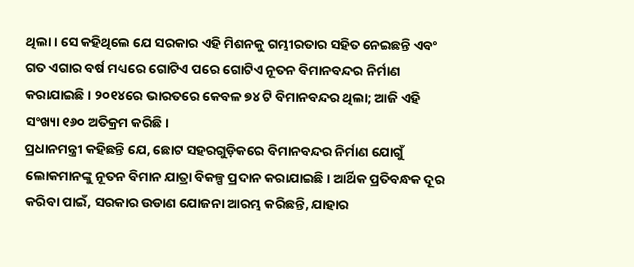ଥିଲା। ସେ କହିଥିଲେ ଯେ ସରକାର ଏହି ମିଶନକୁ ଗମ୍ଭୀରତାର ସହିତ ନେଇଛନ୍ତି ଏବଂ ଗତ ଏଗାର ବର୍ଷ ମଧ୍ୟରେ ଗୋଟିଏ ପରେ ଗୋଟିଏ ନୂତନ ବିମାନବନ୍ଦର ନିର୍ମାଣ କରାଯାଇଛି। ୨୦୧୪ରେ ଭାରତରେ କେବଳ ୭୪ ଟି ବିମାନବନ୍ଦର ଥିଲା; ଆଜି ଏହି ସଂଖ୍ୟା ୧୬୦ ଅତିକ୍ରମ କରିଛି।
ପ୍ରଧାନମନ୍ତ୍ରୀ କହିଛନ୍ତି ଯେ, ଛୋଟ ସହରଗୁଡ଼ିକରେ ବିମାନବନ୍ଦର ନିର୍ମାଣ ଯୋଗୁଁ ଲୋକମାନଙ୍କୁ ନୂତନ ବିମାନ ଯାତ୍ରା ବିକଳ୍ପ ପ୍ରଦାନ କରାଯାଇଛି। ଆର୍ଥିକ ପ୍ରତିବନ୍ଧକ ଦୂର କରିବା ପାଇଁ, ସରକାର ଉଡାଣ ଯୋଜନା ଆରମ୍ଭ କରିଛନ୍ତି, ଯାହାର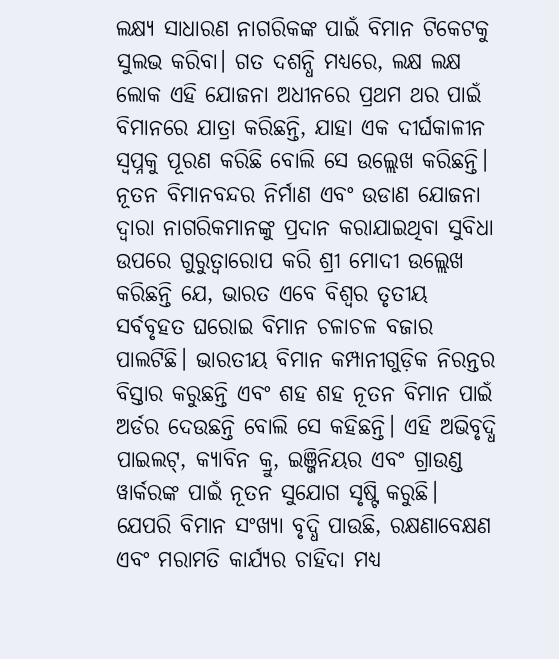ଲକ୍ଷ୍ୟ ସାଧାରଣ ନାଗରିକଙ୍କ ପାଇଁ ବିମାନ ଟିକେଟକୁ ସୁଲଭ କରିବା। ଗତ ଦଶନ୍ଧି ମଧ୍ୟରେ, ଲକ୍ଷ ଲକ୍ଷ ଲୋକ ଏହି ଯୋଜନା ଅଧୀନରେ ପ୍ରଥମ ଥର ପାଇଁ ବିମାନରେ ଯାତ୍ରା କରିଛନ୍ତି, ଯାହା ଏକ ଦୀର୍ଘକାଳୀନ ସ୍ୱପ୍ନକୁ ପୂରଣ କରିଛି ବୋଲି ସେ ଉଲ୍ଲେଖ କରିଛନ୍ତି।
ନୂତନ ବିମାନବନ୍ଦର ନିର୍ମାଣ ଏବଂ ଉଡାଣ ଯୋଜନା ଦ୍ୱାରା ନାଗରିକମାନଙ୍କୁ ପ୍ରଦାନ କରାଯାଇଥିବା ସୁବିଧା ଉପରେ ଗୁରୁତ୍ୱାରୋପ କରି ଶ୍ରୀ ମୋଦୀ ଉଲ୍ଲେଖ କରିଛନ୍ତି ଯେ, ଭାରତ ଏବେ ବିଶ୍ୱର ତୃତୀୟ ସର୍ବବୃହତ ଘରୋଇ ବିମାନ ଚଳାଚଳ ବଜାର ପାଲଟିଛି। ଭାରତୀୟ ବିମାନ କମ୍ପାନୀଗୁଡ଼ିକ ନିରନ୍ତର ବିସ୍ତାର କରୁଛନ୍ତି ଏବଂ ଶହ ଶହ ନୂତନ ବିମାନ ପାଇଁ ଅର୍ଡର ଦେଉଛନ୍ତି ବୋଲି ସେ କହିଛନ୍ତି। ଏହି ଅଭିବୃଦ୍ଧି ପାଇଲଟ୍, କ୍ୟାବିନ କ୍ରୁ, ଇଞ୍ଜିନିୟର ଏବଂ ଗ୍ରାଉଣ୍ଡ ୱାର୍କରଙ୍କ ପାଇଁ ନୂତନ ସୁଯୋଗ ସୃଷ୍ଟି କରୁଛି।
ଯେପରି ବିମାନ ସଂଖ୍ୟା ବୃଦ୍ଧି ପାଉଛି, ରକ୍ଷଣାବେକ୍ଷଣ ଏବଂ ମରାମତି କାର୍ଯ୍ୟର ଚାହିଦା ମଧ୍ୟ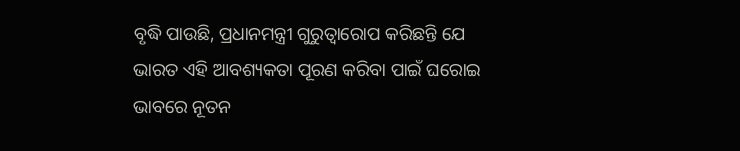ବୃଦ୍ଧି ପାଉଛି, ପ୍ରଧାନମନ୍ତ୍ରୀ ଗୁରୁତ୍ୱାରୋପ କରିଛନ୍ତି ଯେ ଭାରତ ଏହି ଆବଶ୍ୟକତା ପୂରଣ କରିବା ପାଇଁ ଘରୋଇ ଭାବରେ ନୂତନ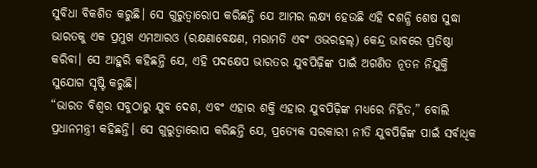ସୁବିଧା ବିକଶିତ କରୁଛି। ସେ ଗୁରୁତ୍ୱାରୋପ କରିଛନ୍ତି ଯେ ଆମର ଲକ୍ଷ୍ୟ ହେଉଛି ଏହି ଦଶନ୍ଧି ଶେଷ ସୁଦ୍ଧା ଭାରତକୁ ଏକ ପ୍ରମୁଖ ଏମଆରଓ (ରକ୍ଷଣାବେକ୍ଷଣ, ମରାମତି ଏବଂ ଓଭରହଲ୍) କେନ୍ଦ୍ର ଭାବରେ ପ୍ରତିଷ୍ଠା କରିବା। ସେ ଆହୁରି କହିଛନ୍ତି ଯେ, ଏହି ପଦକ୍ଷେପ ଭାରତର ଯୁବପିଢ଼ିଙ୍କ ପାଇଁ ଅଗଣିତ ନୂତନ ନିଯୁକ୍ତି ସୁଯୋଗ ସୃଷ୍ଟି କରୁଛି।
“ଭାରତ ବିଶ୍ୱର ସବୁଠାରୁ ଯୁବ ଦେଶ, ଏବଂ ଏହାର ଶକ୍ତି ଏହାର ଯୁବପିଢ଼ିଙ୍କ ମଧ୍ୟରେ ନିହିତ,” ବୋଲି ପ୍ରଧାନମନ୍ତ୍ରୀ କହିଛନ୍ତି। ସେ ଗୁରୁତ୍ୱାରୋପ କରିଛନ୍ତି ଯେ, ପ୍ରତ୍ୟେକ ସରକାରୀ ନୀତି ଯୁବପିଢ଼ିଙ୍କ ପାଇଁ ସର୍ବାଧିକ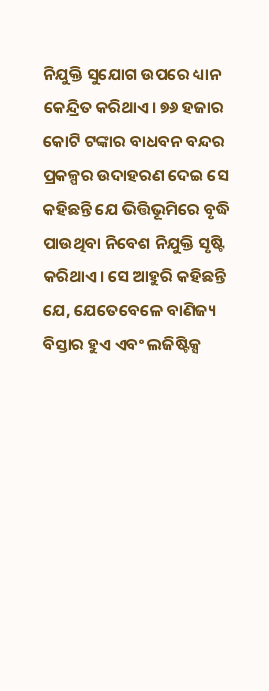ନିଯୁକ୍ତି ସୁଯୋଗ ଉପରେ ଧ୍ୟାନ କେନ୍ଦ୍ରିତ କରିଥାଏ। ୭୬ ହଜାର କୋଟି ଟଙ୍କାର ବାଧବନ ବନ୍ଦର ପ୍ରକଳ୍ପର ଉଦାହରଣ ଦେଇ ସେ କହିଛନ୍ତି ଯେ ଭିତ୍ତିଭୂମିରେ ବୃଦ୍ଧି ପାଉଥିବା ନିବେଶ ନିଯୁକ୍ତି ସୃଷ୍ଟି କରିଥାଏ। ସେ ଆହୁରି କହିଛନ୍ତି ଯେ, ଯେତେବେଳେ ବାଣିଜ୍ୟ ବିସ୍ତାର ହୁଏ ଏବଂ ଲଜିଷ୍ଟିକ୍ସ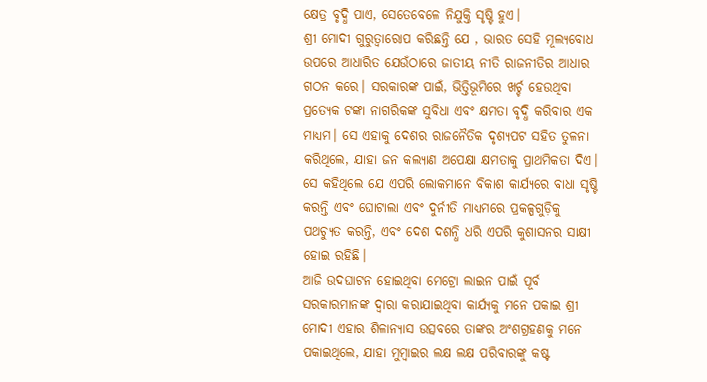କ୍ଷେତ୍ର ବୃଦ୍ଧି ପାଏ, ସେତେବେଳେ ନିଯୁକ୍ତି ସୃଷ୍ଟି ହୁଏ।
ଶ୍ରୀ ମୋଦୀ ଗୁରୁତ୍ୱାରୋପ କରିଛନ୍ତି ଯେ , ଭାରତ ସେହି ମୂଲ୍ୟବୋଧ ଉପରେ ଆଧାରିତ ଯେଉଁଠାରେ ଜାତୀୟ ନୀତି ରାଜନୀତିର ଆଧାର ଗଠନ କରେ। ସରକାରଙ୍କ ପାଇଁ, ଭିତ୍ତିଭୂମିରେ ଖର୍ଚ୍ଚ ହେଉଥିବା ପ୍ରତ୍ୟେକ ଟଙ୍କା ନାଗରିକଙ୍କ ସୁବିଧା ଏବଂ କ୍ଷମତା ବୃଦ୍ଧି କରିବାର ଏକ ମାଧ୍ୟମ। ସେ ଏହାକୁ ଦେଶର ରାଜନୈତିକ ଦୃଶ୍ୟପଟ ସହିତ ତୁଳନା କରିଥିଲେ, ଯାହା ଜନ କଲ୍ୟାଣ ଅପେକ୍ଷା କ୍ଷମତାକୁ ପ୍ରାଥମିକତା ଦିଏ। ସେ କହିଥିଲେ ଯେ ଏପରି ଲୋକମାନେ ବିକାଶ କାର୍ଯ୍ୟରେ ବାଧା ସୃଷ୍ଟି କରନ୍ତି ଏବଂ ଘୋଟାଲା ଏବଂ ଦୁର୍ନୀତି ମାଧ୍ୟମରେ ପ୍ରକଳ୍ପଗୁଡ଼ିକୁ ପଥଚ୍ୟୁତ କରନ୍ତି, ଏବଂ ଦେଶ ଦଶନ୍ଧି ଧରି ଏପରି କୁଶାସନର ସାକ୍ଷୀ ହୋଇ ରହିଛି।
ଆଜି ଉଦଘାଟନ ହୋଇଥିବା ମେଟ୍ରୋ ଲାଇନ ପାଇଁ ପୂର୍ବ ସରକାରମାନଙ୍କ ଦ୍ୱାରା କରାଯାଇଥିବା କାର୍ଯ୍ୟକୁ ମନେ ପକାଇ ଶ୍ରୀ ମୋଦୀ ଏହାର ଶିଳାନ୍ୟାସ ଉତ୍ସବରେ ତାଙ୍କର ଅଂଶଗ୍ରହଣକୁ ମନେ ପକାଇଥିଲେ, ଯାହା ମୁମ୍ବାଇର ଲକ୍ଷ ଲକ୍ଷ ପରିବାରଙ୍କୁ କଷ୍ଟ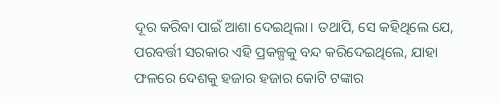ଦୂର କରିବା ପାଇଁ ଆଶା ଦେଇଥିଲା। ତଥାପି, ସେ କହିଥିଲେ ଯେ, ପରବର୍ତ୍ତୀ ସରକାର ଏହି ପ୍ରକଳ୍ପକୁ ବନ୍ଦ କରିଦେଇଥିଲେ, ଯାହା ଫଳରେ ଦେଶକୁ ହଜାର ହଜାର କୋଟି ଟଙ୍କାର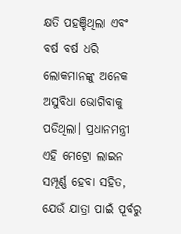କ୍ଷତି ପହଞ୍ଚିଥିଲା ଏବଂ ବର୍ଷ ବର୍ଷ ଧରି ଲୋକମାନଙ୍କୁ ଅନେକ ଅସୁବିଧା ଭୋଗିବାକୁ ପଡିଥିଲା। ପ୍ରଧାନମନ୍ତ୍ରୀ ଏହି ମେଟ୍ରୋ ଲାଇନ ସମ୍ପୂର୍ଣ୍ଣ ହେବା ସହିତ, ଯେଉଁ ଯାତ୍ରା ପାଇଁ ପୂର୍ବରୁ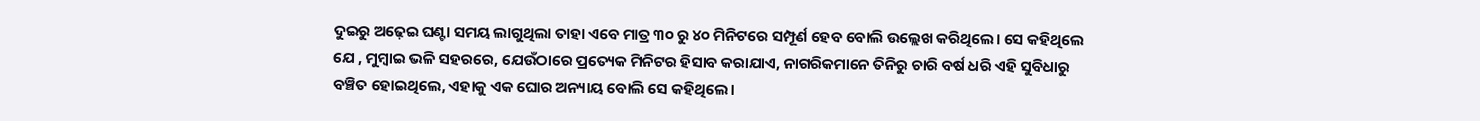ଦୁଇରୁ ଅଢ଼େଇ ଘଣ୍ଟା ସମୟ ଲାଗୁଥିଲା ତାହା ଏବେ ମାତ୍ର ୩୦ ରୁ ୪୦ ମିନିଟରେ ସମ୍ପୂର୍ଣ ହେବ ବୋଲି ଉଲ୍ଲେଖ କରିଥିଲେ। ସେ କହିଥିଲେ ଯେ , ମୁମ୍ବାଇ ଭଳି ସହରରେ, ଯେଉଁଠାରେ ପ୍ରତ୍ୟେକ ମିନିଟର ହିସାବ କରାଯାଏ, ନାଗରିକମାନେ ତିନିରୁ ଚାରି ବର୍ଷ ଧରି ଏହି ସୁବିଧାରୁ ବଞ୍ଚିତ ହୋଇଥିଲେ, ଏହାକୁ ଏକ ଘୋର ଅନ୍ୟାୟ ବୋଲି ସେ କହିଥିଲେ।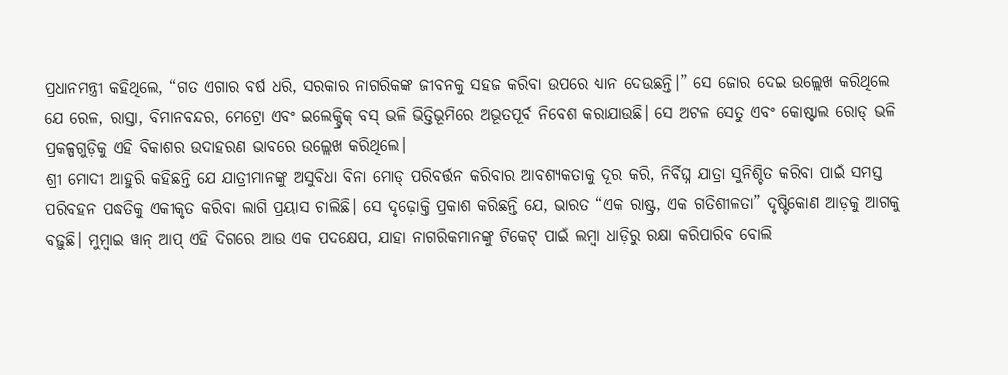ପ୍ରଧାନମନ୍ତ୍ରୀ କହିଥିଲେ, “ଗତ ଏଗାର ବର୍ଷ ଧରି, ସରକାର ନାଗରିକଙ୍କ ଜୀବନକୁ ସହଜ କରିବା ଉପରେ ଧ୍ୟାନ ଦେଉଛନ୍ତି।” ସେ ଜୋର ଦେଇ ଉଲ୍ଲେଖ କରିଥିଲେ ଯେ ରେଳ, ରାସ୍ତା, ବିମାନବନ୍ଦର, ମେଟ୍ରୋ ଏବଂ ଇଲେକ୍ଟ୍ରିକ୍ ବସ୍ ଭଳି ଭିତ୍ତିଭୂମିରେ ଅଭୂତପୂର୍ବ ନିବେଶ କରାଯାଉଛି। ସେ ଅଟଳ ସେତୁ ଏବଂ କୋଷ୍ଟାଲ ରୋଡ୍ ଭଳି ପ୍ରକଳ୍ପଗୁଡ଼ିକୁ ଏହି ବିକାଶର ଉଦାହରଣ ଭାବରେ ଉଲ୍ଲେଖ କରିଥିଲେ।
ଶ୍ରୀ ମୋଦୀ ଆହୁରି କହିଛନ୍ତି ଯେ ଯାତ୍ରୀମାନଙ୍କୁ ଅସୁବିଧା ବିନା ମୋଡ୍ ପରିବର୍ତ୍ତନ କରିବାର ଆବଶ୍ୟକତାକୁ ଦୂର କରି, ନିର୍ବିଘ୍ନ ଯାତ୍ରା ସୁନିଶ୍ଚିତ କରିବା ପାଇଁ ସମସ୍ତ ପରିବହନ ପଦ୍ଧତିକୁ ଏକୀକୃତ କରିବା ଲାଗି ପ୍ରୟାସ ଚାଲିଛି। ସେ ଦୃଢ଼ୋକ୍ତି ପ୍ରକାଶ କରିଛନ୍ତି ଯେ, ଭାରତ “ଏକ ରାଷ୍ଟ୍ର, ଏକ ଗତିଶୀଳତା” ଦୃଷ୍ଟିକୋଣ ଆଡ଼କୁ ଆଗକୁ ବଢ଼ୁଛି। ମୁମ୍ବାଇ ୱାନ୍ ଆପ୍ ଏହି ଦିଗରେ ଆଉ ଏକ ପଦକ୍ଷେପ, ଯାହା ନାଗରିକମାନଙ୍କୁ ଟିକେଟ୍ ପାଇଁ ଲମ୍ବା ଧାଡ଼ିରୁ ରକ୍ଷା କରିପାରିବ ବୋଲି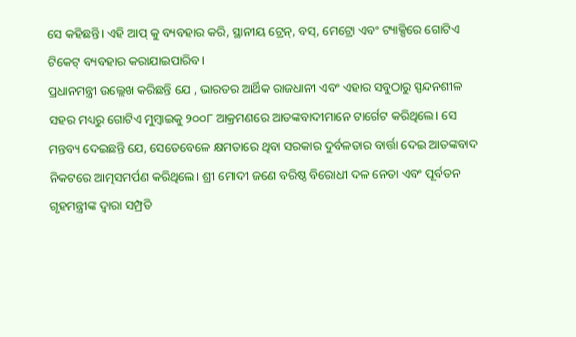ସେ କହିଛନ୍ତି। ଏହି ଆପ୍ କୁ ବ୍ୟବହାର କରି, ସ୍ଥାନୀୟ ଟ୍ରେନ୍, ବସ୍, ମେଟ୍ରୋ ଏବଂ ଟ୍ୟାକ୍ସିରେ ଗୋଟିଏ ଟିକେଟ୍ ବ୍ୟବହାର କରାଯାଇପାରିବ।
ପ୍ରଧାନମନ୍ତ୍ରୀ ଉଲ୍ଲେଖ କରିଛନ୍ତି ଯେ , ଭାରତର ଆର୍ଥିକ ରାଜଧାନୀ ଏବଂ ଏହାର ସବୁଠାରୁ ସ୍ପନ୍ଦନଶୀଳ ସହର ମଧ୍ୟରୁ ଗୋଟିଏ ମୁମ୍ବାଇକୁ ୨୦୦୮ ଆକ୍ରମଣରେ ଆତଙ୍କବାଦୀମାନେ ଟାର୍ଗେଟ କରିଥିଲେ। ସେ ମନ୍ତବ୍ୟ ଦେଇଛନ୍ତି ଯେ, ସେତେବେଳେ କ୍ଷମତାରେ ଥିବା ସରକାର ଦୁର୍ବଳତାର ବାର୍ତ୍ତା ଦେଇ ଆତଙ୍କବାଦ ନିକଟରେ ଆତ୍ମସମର୍ପଣ କରିଥିଲେ। ଶ୍ରୀ ମୋଦୀ ଜଣେ ବରିଷ୍ଠ ବିରୋଧୀ ଦଳ ନେତା ଏବଂ ପୂର୍ବତନ ଗୃହମନ୍ତ୍ରୀଙ୍କ ଦ୍ୱାରା ସମ୍ପ୍ରତି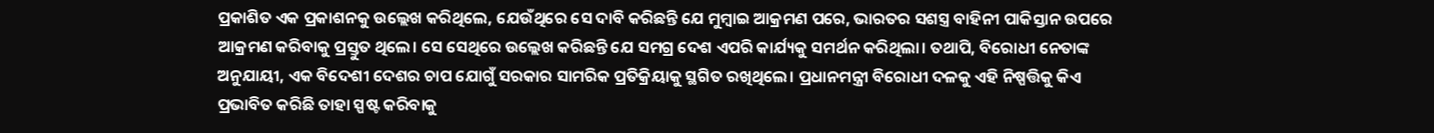ପ୍ରକାଶିତ ଏକ ପ୍ରକାଶନକୁ ଉଲ୍ଲେଖ କରିଥିଲେ, ଯେଉଁଥିରେ ସେ ଦାବି କରିଛନ୍ତି ଯେ ମୁମ୍ବାଇ ଆକ୍ରମଣ ପରେ, ଭାରତର ସଶସ୍ତ୍ର ବାହିନୀ ପାକିସ୍ତାନ ଉପରେ ଆକ୍ରମଣ କରିବାକୁ ପ୍ରସ୍ତୁତ ଥିଲେ। ସେ ସେଥିରେ ଉଲ୍ଲେଖ କରିଛନ୍ତି ଯେ ସମଗ୍ର ଦେଶ ଏପରି କାର୍ଯ୍ୟକୁ ସମର୍ଥନ କରିଥିଲା। ତଥାପି, ବିରୋଧୀ ନେତାଙ୍କ ଅନୁଯାୟୀ, ଏକ ବିଦେଶୀ ଦେଶର ଚାପ ଯୋଗୁଁ ସରକାର ସାମରିକ ପ୍ରତିକ୍ରିୟାକୁ ସ୍ଥଗିତ ରଖିଥିଲେ। ପ୍ରଧାନମନ୍ତ୍ରୀ ବିରୋଧୀ ଦଳକୁ ଏହି ନିଷ୍ପତ୍ତିକୁ କିଏ ପ୍ରଭାବିତ କରିଛି ତାହା ସ୍ପଷ୍ଟ କରିବାକୁ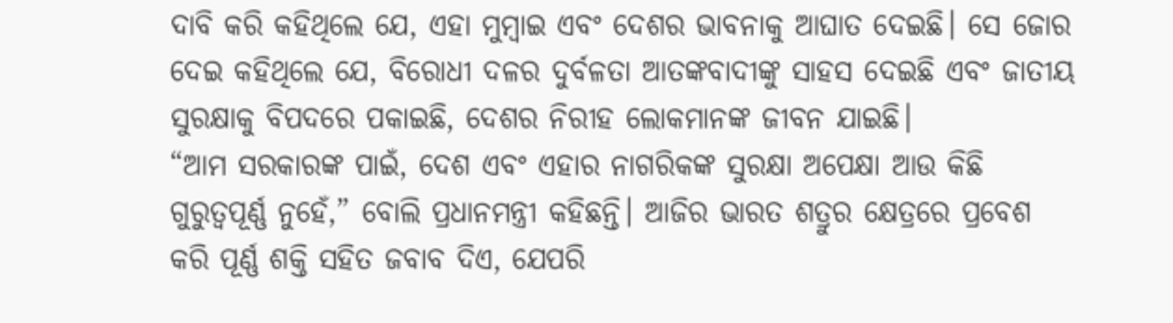ଦାବି କରି କହିଥିଲେ ଯେ, ଏହା ମୁମ୍ବାଇ ଏବଂ ଦେଶର ଭାବନାକୁ ଆଘାତ ଦେଇଛି। ସେ ଜୋର ଦେଇ କହିଥିଲେ ଯେ, ବିରୋଧୀ ଦଳର ଦୁର୍ବଳତା ଆତଙ୍କବାଦୀଙ୍କୁ ସାହସ ଦେଇଛି ଏବଂ ଜାତୀୟ ସୁରକ୍ଷାକୁ ବିପଦରେ ପକାଇଛି, ଦେଶର ନିରୀହ ଲୋକମାନଙ୍କ ଜୀବନ ଯାଇଛି।
“ଆମ ସରକାରଙ୍କ ପାଇଁ, ଦେଶ ଏବଂ ଏହାର ନାଗରିକଙ୍କ ସୁରକ୍ଷା ଅପେକ୍ଷା ଆଉ କିଛି ଗୁରୁତ୍ୱପୂର୍ଣ୍ଣ ନୁହେଁ,” ବୋଲି ପ୍ରଧାନମନ୍ତ୍ରୀ କହିଛନ୍ତି। ଆଜିର ଭାରତ ଶତ୍ରୁର କ୍ଷେତ୍ରରେ ପ୍ରବେଶ କରି ପୂର୍ଣ୍ଣ ଶକ୍ତି ସହିତ ଜବାବ ଦିଏ, ଯେପରି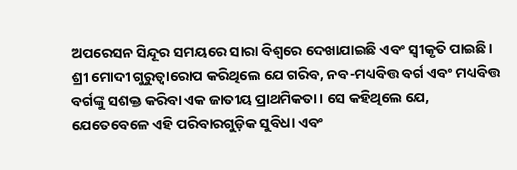ଅପରେସନ ସିନ୍ଦୂର ସମୟରେ ସାରା ବିଶ୍ୱରେ ଦେଖାଯାଇଛି ଏବଂ ସ୍ୱୀକୃତି ପାଇଛି।
ଶ୍ରୀ ମୋଦୀ ଗୁରୁତ୍ୱାରୋପ କରିଥିଲେ ଯେ ଗରିବ, ନବ-ମଧ୍ୟବିତ୍ତ ବର୍ଗ ଏବଂ ମଧ୍ୟବିତ୍ତ ବର୍ଗଙ୍କୁ ସଶକ୍ତ କରିବା ଏକ ଜାତୀୟ ପ୍ରାଥମିକତା। ସେ କହିଥିଲେ ଯେ, ଯେତେବେଳେ ଏହି ପରିବାରଗୁଡ଼ିକ ସୁବିଧା ଏବଂ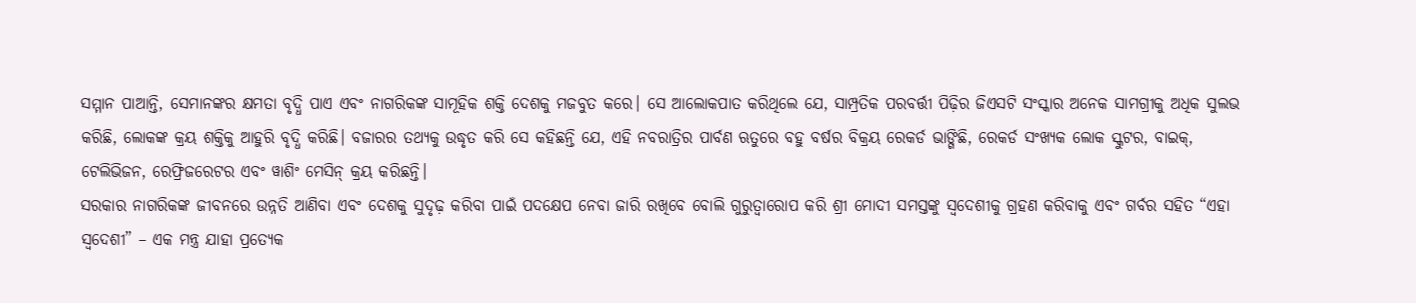ସମ୍ମାନ ପାଆନ୍ତି, ସେମାନଙ୍କର କ୍ଷମତା ବୃଦ୍ଧି ପାଏ ଏବଂ ନାଗରିକଙ୍କ ସାମୂହିକ ଶକ୍ତି ଦେଶକୁ ମଜବୁତ କରେ। ସେ ଆଲୋକପାତ କରିଥିଲେ ଯେ, ସାମ୍ପ୍ରତିକ ପରବର୍ତ୍ତୀ ପିଢ଼ିର ଜିଏସଟି ସଂସ୍କାର ଅନେକ ସାମଗ୍ରୀକୁ ଅଧିକ ସୁଲଭ କରିଛି, ଲୋକଙ୍କ କ୍ରୟ ଶକ୍ତିକୁ ଆହୁରି ବୃଦ୍ଧି କରିଛି। ବଜାରର ତଥ୍ୟକୁ ଉଦ୍ଧୃତ କରି ସେ କହିଛନ୍ତି ଯେ, ଏହି ନବରାତ୍ରିର ପାର୍ବଣ ଋତୁରେ ବହୁ ବର୍ଷର ବିକ୍ରୟ ରେକର୍ଡ ଭାଙ୍ଗିଛି, ରେକର୍ଡ ସଂଖ୍ୟକ ଲୋକ ସ୍କୁଟର, ବାଇକ୍, ଟେଲିଭିଜନ, ରେଫ୍ରିଜରେଟର ଏବଂ ୱାଶିଂ ମେସିନ୍ କ୍ରୟ କରିଛନ୍ତି।
ସରକାର ନାଗରିକଙ୍କ ଜୀବନରେ ଉନ୍ନତି ଆଣିବା ଏବଂ ଦେଶକୁ ସୁଦୃଢ଼ କରିବା ପାଇଁ ପଦକ୍ଷେପ ନେବା ଜାରି ରଖିବେ ବୋଲି ଗୁରୁତ୍ୱାରୋପ କରି ଶ୍ରୀ ମୋଦୀ ସମସ୍ତଙ୍କୁ ସ୍ୱଦେଶୀକୁ ଗ୍ରହଣ କରିବାକୁ ଏବଂ ଗର୍ବର ସହିତ “ଏହା ସ୍ୱଦେଶୀ” – ଏକ ମନ୍ତ୍ର ଯାହା ପ୍ରତ୍ୟେକ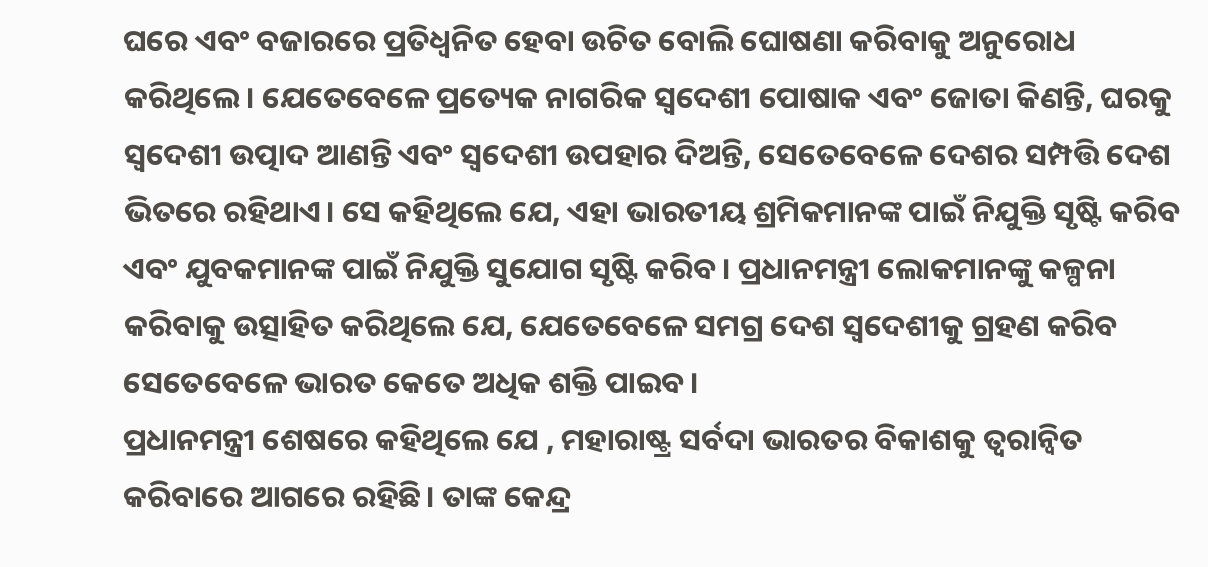ଘରେ ଏବଂ ବଜାରରେ ପ୍ରତିଧ୍ୱନିତ ହେବା ଉଚିତ ବୋଲି ଘୋଷଣା କରିବାକୁ ଅନୁରୋଧ କରିଥିଲେ। ଯେତେବେଳେ ପ୍ରତ୍ୟେକ ନାଗରିକ ସ୍ୱଦେଶୀ ପୋଷାକ ଏବଂ ଜୋତା କିଣନ୍ତି, ଘରକୁ ସ୍ୱଦେଶୀ ଉତ୍ପାଦ ଆଣନ୍ତି ଏବଂ ସ୍ୱଦେଶୀ ଉପହାର ଦିଅନ୍ତି, ସେତେବେଳେ ଦେଶର ସମ୍ପତ୍ତି ଦେଶ ଭିତରେ ରହିଥାଏ। ସେ କହିଥିଲେ ଯେ, ଏହା ଭାରତୀୟ ଶ୍ରମିକମାନଙ୍କ ପାଇଁ ନିଯୁକ୍ତି ସୃଷ୍ଟି କରିବ ଏବଂ ଯୁବକମାନଙ୍କ ପାଇଁ ନିଯୁକ୍ତି ସୁଯୋଗ ସୃଷ୍ଟି କରିବ। ପ୍ରଧାନମନ୍ତ୍ରୀ ଲୋକମାନଙ୍କୁ କଳ୍ପନା କରିବାକୁ ଉତ୍ସାହିତ କରିଥିଲେ ଯେ, ଯେତେବେଳେ ସମଗ୍ର ଦେଶ ସ୍ୱଦେଶୀକୁ ଗ୍ରହଣ କରିବ ସେତେବେଳେ ଭାରତ କେତେ ଅଧିକ ଶକ୍ତି ପାଇବ।
ପ୍ରଧାନମନ୍ତ୍ରୀ ଶେଷରେ କହିଥିଲେ ଯେ , ମହାରାଷ୍ଟ୍ର ସର୍ବଦା ଭାରତର ବିକାଶକୁ ତ୍ୱରାନ୍ୱିତ କରିବାରେ ଆଗରେ ରହିଛି। ତାଙ୍କ କେନ୍ଦ୍ର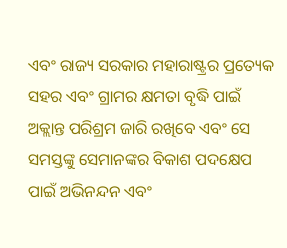ଏବଂ ରାଜ୍ୟ ସରକାର ମହାରାଷ୍ଟ୍ରର ପ୍ରତ୍ୟେକ ସହର ଏବଂ ଗ୍ରାମର କ୍ଷମତା ବୃଦ୍ଧି ପାଇଁ ଅକ୍ଲାନ୍ତ ପରିଶ୍ରମ ଜାରି ରଖିବେ ଏବଂ ସେ ସମସ୍ତଙ୍କୁ ସେମାନଙ୍କର ବିକାଶ ପଦକ୍ଷେପ ପାଇଁ ଅଭିନନ୍ଦନ ଏବଂ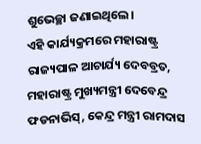ଶୁଭେଚ୍ଛା ଜଣାଇଥିଲେ।
ଏହି କାର୍ଯ୍ୟକ୍ରମରେ ମହାରାଷ୍ଟ୍ର ରାଜ୍ୟପାଳ ଆଚାର୍ଯ୍ୟ ଦେବବ୍ରତ, ମହାରାଷ୍ଟ୍ର ମୁଖ୍ୟମନ୍ତ୍ରୀ ଦେବେନ୍ଦ୍ର ଫଡନାଭିସ୍, କେନ୍ଦ୍ର ମନ୍ତ୍ରୀ ରାମଦାସ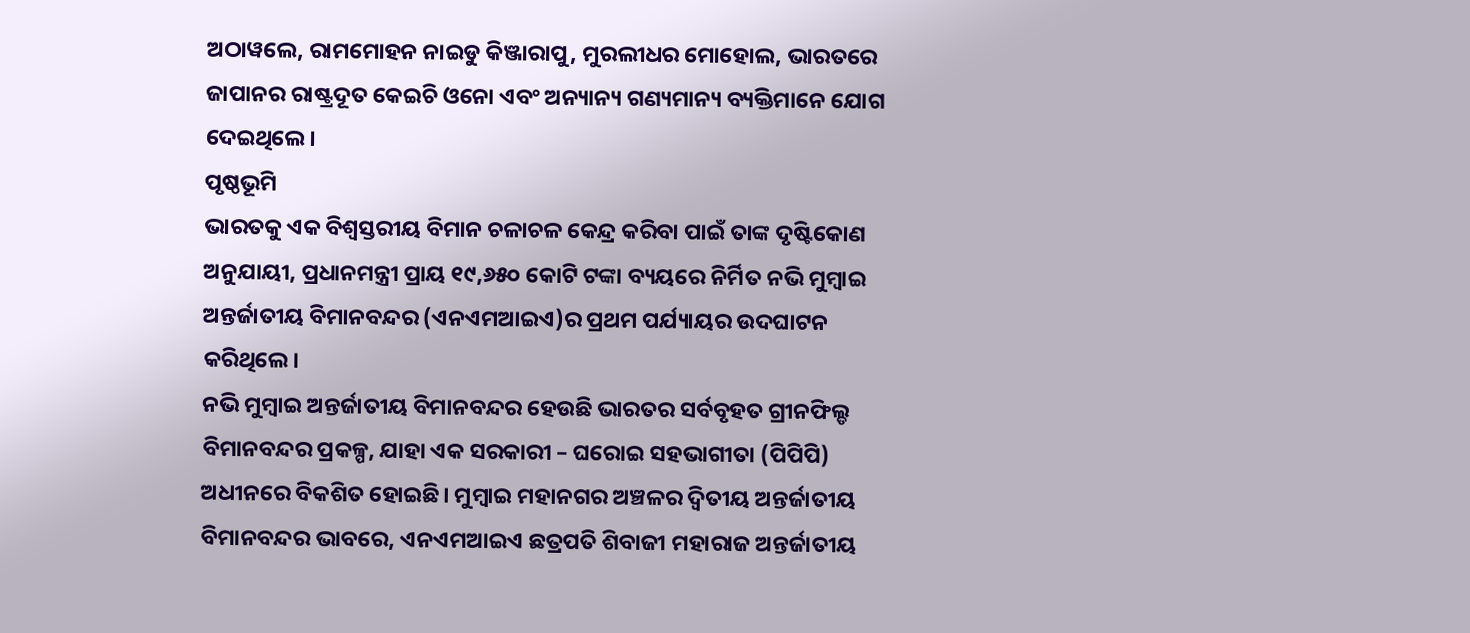ଅଠାୱଲେ, ରାମମୋହନ ନାଇଡୁ କିଞ୍ଜାରାପୁ, ମୁରଲୀଧର ମୋହୋଲ, ଭାରତରେ ଜାପାନର ରାଷ୍ଟ୍ରଦୂତ କେଇଚି ଓନୋ ଏବଂ ଅନ୍ୟାନ୍ୟ ଗଣ୍ୟମାନ୍ୟ ବ୍ୟକ୍ତିମାନେ ଯୋଗ ଦେଇଥିଲେ।
ପୃଷ୍ଠଭୂମି
ଭାରତକୁ ଏକ ବିଶ୍ୱସ୍ତରୀୟ ବିମାନ ଚଳାଚଳ କେନ୍ଦ୍ର କରିବା ପାଇଁ ତାଙ୍କ ଦୃଷ୍ଟିକୋଣ ଅନୁଯାୟୀ, ପ୍ରଧାନମନ୍ତ୍ରୀ ପ୍ରାୟ ୧୯,୬୫୦ କୋଟି ଟଙ୍କା ବ୍ୟୟରେ ନିର୍ମିତ ନଭି ମୁମ୍ବାଇ ଅନ୍ତର୍ଜାତୀୟ ବିମାନବନ୍ଦର (ଏନଏମଆଇଏ)ର ପ୍ରଥମ ପର୍ଯ୍ୟାୟର ଉଦଘାଟନ କରିଥିଲେ।
ନଭି ମୁମ୍ବାଇ ଅନ୍ତର୍ଜାତୀୟ ବିମାନବନ୍ଦର ହେଉଛି ଭାରତର ସର୍ବବୃହତ ଗ୍ରୀନଫିଲ୍ଡ ବିମାନବନ୍ଦର ପ୍ରକଳ୍ପ, ଯାହା ଏକ ସରକାରୀ – ଘରୋଇ ସହଭାଗୀତା (ପିପିପି) ଅଧୀନରେ ବିକଶିତ ହୋଇଛି। ମୁମ୍ବାଇ ମହାନଗର ଅଞ୍ଚଳର ଦ୍ୱିତୀୟ ଅନ୍ତର୍ଜାତୀୟ ବିମାନବନ୍ଦର ଭାବରେ, ଏନଏମଆଇଏ ଛତ୍ରପତି ଶିବାଜୀ ମହାରାଜ ଅନ୍ତର୍ଜାତୀୟ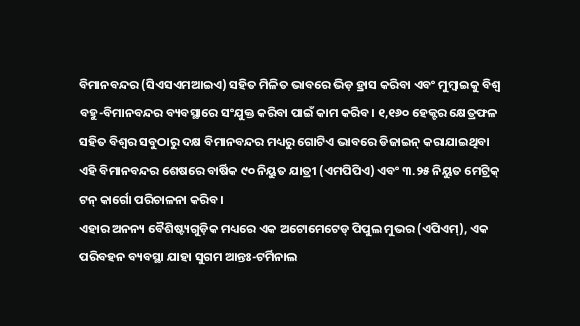ବିମାନବନ୍ଦର (ସିଏସଏମଆଇଏ) ସହିତ ମିଳିତ ଭାବରେ ଭିଡ଼ ହ୍ରାସ କରିବା ଏବଂ ମୁମ୍ବାଇକୁ ବିଶ୍ୱ ବହୁ-ବିମାନବନ୍ଦର ବ୍ୟବସ୍ଥାରେ ସଂଯୁକ୍ତ କରିବା ପାଇଁ କାମ କରିବ। ୧,୧୬୦ ହେକ୍ଟର କ୍ଷେତ୍ରଫଳ ସହିତ ବିଶ୍ୱର ସବୁଠାରୁ ଦକ୍ଷ ବିମାନବନ୍ଦର ମଧ୍ୟରୁ ଗୋଟିଏ ଭାବରେ ଡିଜାଇନ୍ କରାଯାଇଥିବା ଏହି ବିମାନବନ୍ଦର ଶେଷରେ ବାର୍ଷିକ ୯୦ ନିୟୁତ ଯାତ୍ରୀ (ଏମପିପିଏ) ଏବଂ ୩.୨୫ ନିୟୁତ ମେଟ୍ରିକ୍ ଟନ୍ କାର୍ଗୋ ପରିଚାଳନା କରିବ।
ଏହାର ଅନନ୍ୟ ବୈଶିଷ୍ଟ୍ୟଗୁଡ଼ିକ ମଧ୍ୟରେ ଏକ ଅଟୋମେଟେଡ୍ ପିପୁଲ ମୁଭର (ଏପିଏମ୍), ଏକ ପରିବହନ ବ୍ୟବସ୍ଥା ଯାହା ସୁଗମ ଆନ୍ତଃ-ଟର୍ମିନାଲ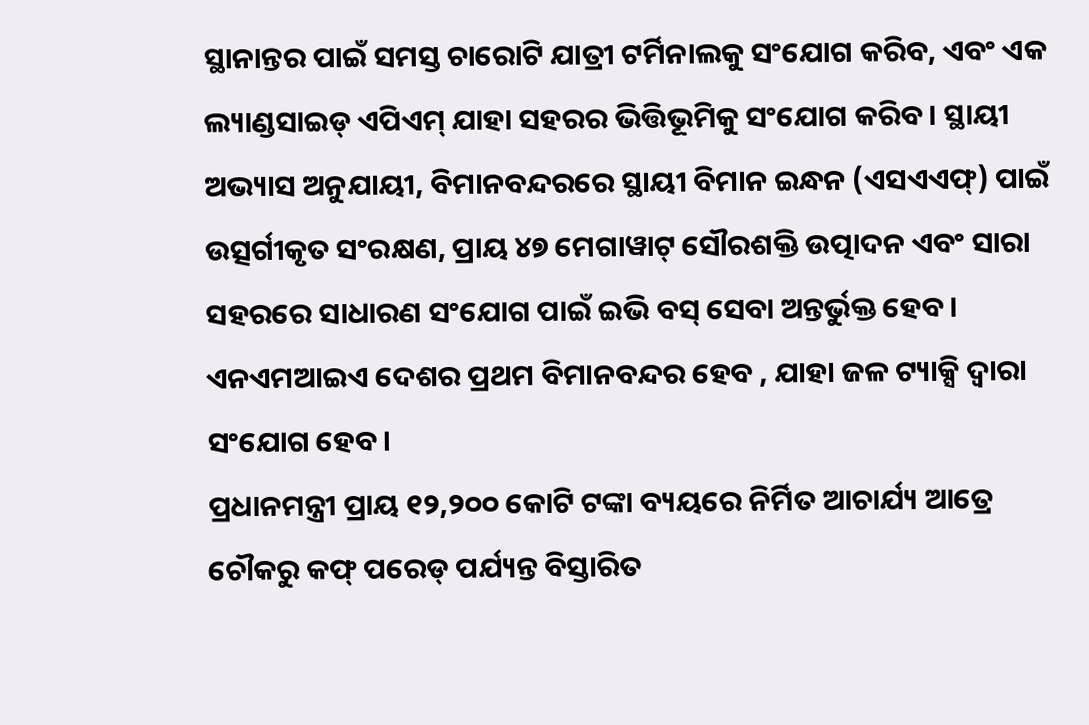ସ୍ଥାନାନ୍ତର ପାଇଁ ସମସ୍ତ ଚାରୋଟି ଯାତ୍ରୀ ଟର୍ମିନାଲକୁ ସଂଯୋଗ କରିବ, ଏବଂ ଏକ ଲ୍ୟାଣ୍ଡସାଇଡ୍ ଏପିଏମ୍ ଯାହା ସହରର ଭିତ୍ତିଭୂମିକୁ ସଂଯୋଗ କରିବ। ସ୍ଥାୟୀ ଅଭ୍ୟାସ ଅନୁଯାୟୀ, ବିମାନବନ୍ଦରରେ ସ୍ଥାୟୀ ବିମାନ ଇନ୍ଧନ (ଏସଏଏଫ୍) ପାଇଁ ଉତ୍ସର୍ଗୀକୃତ ସଂରକ୍ଷଣ, ପ୍ରାୟ ୪୭ ମେଗାୱାଟ୍ ସୌରଶକ୍ତି ଉତ୍ପାଦନ ଏବଂ ସାରା ସହରରେ ସାଧାରଣ ସଂଯୋଗ ପାଇଁ ଇଭି ବସ୍ ସେବା ଅନ୍ତର୍ଭୁକ୍ତ ହେବ। ଏନଏମଆଇଏ ଦେଶର ପ୍ରଥମ ବିମାନବନ୍ଦର ହେବ , ଯାହା ଜଳ ଟ୍ୟାକ୍ସି ଦ୍ୱାରା ସଂଯୋଗ ହେବ।
ପ୍ରଧାନମନ୍ତ୍ରୀ ପ୍ରାୟ ୧୨,୨୦୦ କୋଟି ଟଙ୍କା ବ୍ୟୟରେ ନିର୍ମିତ ଆଚାର୍ଯ୍ୟ ଆତ୍ରେ ଚୌକରୁ କଫ୍ ପରେଡ୍ ପର୍ଯ୍ୟନ୍ତ ବିସ୍ତାରିତ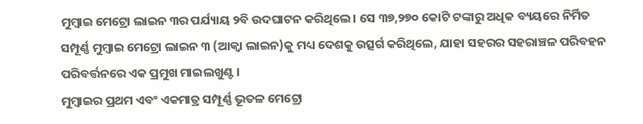ମୁମ୍ବାଇ ମେଟ୍ରୋ ଲାଇନ ୩ର ପର୍ଯ୍ୟାୟ ୨ବି ଉଦଘାଟନ କରିଥିଲେ। ସେ ୩୭,୨୭୦ କୋଟି ଟଙ୍କାରୁ ଅଧିକ ବ୍ୟୟରେ ନିର୍ମିତ ସମ୍ପୂର୍ଣ୍ଣ ମୁମ୍ବାଇ ମେଟ୍ରୋ ଲାଇନ ୩ (ଆକ୍ୱା ଲାଇନ)କୁ ମଧ୍ୟ ଦେଶକୁ ଉତ୍ସର୍ଗ କରିଥିଲେ, ଯାହା ସହରର ସହରାଞ୍ଚଳ ପରିବହନ ପରିବର୍ତ୍ତନରେ ଏକ ପ୍ରମୁଖ ମାଇଲଖୁଣ୍ଟ।
ମୁମ୍ବାଇର ପ୍ରଥମ ଏବଂ ଏକମାତ୍ର ସମ୍ପୂର୍ଣ୍ଣ ଭୂତଳ ମେଟ୍ରୋ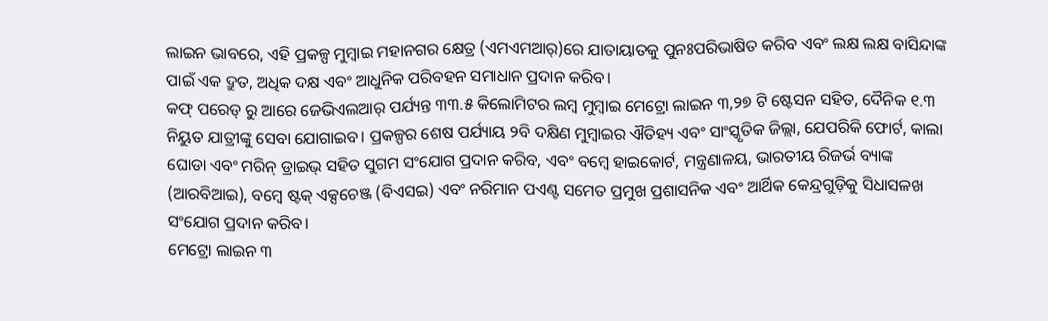ଲାଇନ ଭାବରେ, ଏହି ପ୍ରକଳ୍ପ ମୁମ୍ବାଇ ମହାନଗର କ୍ଷେତ୍ର (ଏମଏମଆର୍)ରେ ଯାତାୟାତକୁ ପୁନଃପରିଭାଷିତ କରିବ ଏବଂ ଲକ୍ଷ ଲକ୍ଷ ବାସିନ୍ଦାଙ୍କ ପାଇଁ ଏକ ଦ୍ରୁତ, ଅଧିକ ଦକ୍ଷ ଏବଂ ଆଧୁନିକ ପରିବହନ ସମାଧାନ ପ୍ରଦାନ କରିବ।
କଫ୍ ପରେଡ୍ ରୁ ଆରେ ଜେଭିଏଲଆର୍ ପର୍ଯ୍ୟନ୍ତ ୩୩.୫ କିଲୋମିଟର ଲମ୍ବ ମୁମ୍ବାଇ ମେଟ୍ରୋ ଲାଇନ ୩,୨୭ ଟି ଷ୍ଟେସନ ସହିତ, ଦୈନିକ ୧.୩ ନିୟୁତ ଯାତ୍ରୀଙ୍କୁ ସେବା ଯୋଗାଇବ। ପ୍ରକଳ୍ପର ଶେଷ ପର୍ଯ୍ୟାୟ ୨ବି ଦକ୍ଷିଣ ମୁମ୍ବାଇର ଐତିହ୍ୟ ଏବଂ ସାଂସ୍କୃତିକ ଜିଲ୍ଲା, ଯେପରିକି ଫୋର୍ଟ, କାଲା ଘୋଡା ଏବଂ ମରିନ୍ ଡ୍ରାଇଭ୍ ସହିତ ସୁଗମ ସଂଯୋଗ ପ୍ରଦାନ କରିବ, ଏବଂ ବମ୍ବେ ହାଇକୋର୍ଟ, ମନ୍ତ୍ରଣାଳୟ, ଭାରତୀୟ ରିଜର୍ଭ ବ୍ୟାଙ୍କ (ଆରବିଆଇ), ବମ୍ବେ ଷ୍ଟକ୍ ଏକ୍ସଚେଞ୍ଜ (ବିଏସଇ) ଏବଂ ନରିମାନ ପଏଣ୍ଟ ସମେତ ପ୍ରମୁଖ ପ୍ରଶାସନିକ ଏବଂ ଆର୍ଥିକ କେନ୍ଦ୍ରଗୁଡ଼ିକୁ ସିଧାସଳଖ ସଂଯୋଗ ପ୍ରଦାନ କରିବ।
ମେଟ୍ରୋ ଲାଇନ ୩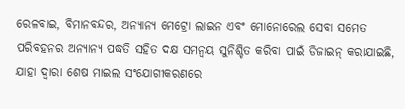ରେଳବାଇ, ବିମାନବନ୍ଦର, ଅନ୍ୟାନ୍ୟ ମେଟ୍ରୋ ଲାଇନ ଏବଂ ମୋନୋରେଲ ସେବା ସମେତ ପରିବହନର ଅନ୍ୟାନ୍ୟ ପଦ୍ଧତି ସହିତ ଦକ୍ଷ ସମନ୍ୱୟ ସୁନିଶ୍ଚିତ କରିବା ପାଇଁ ଡିଜାଇନ୍ କରାଯାଇଛି, ଯାହା ଦ୍ଵାରା ଶେଷ ମାଇଲ ସଂଯୋଗୀକରଣରେ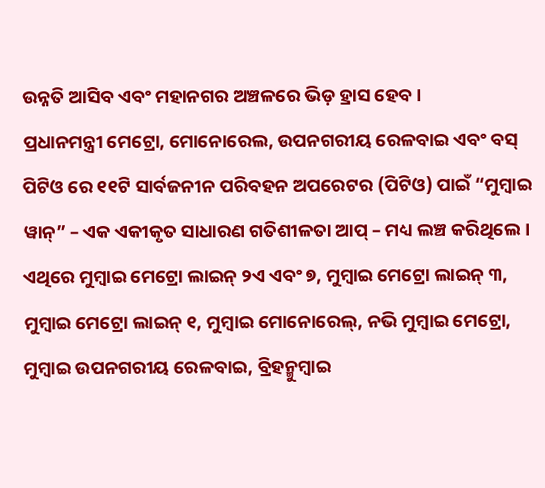ଉନ୍ନତି ଆସିବ ଏବଂ ମହାନଗର ଅଞ୍ଚଳରେ ଭିଡ଼ ହ୍ରାସ ହେବ।
ପ୍ରଧାନମନ୍ତ୍ରୀ ମେଟ୍ରୋ, ମୋନୋରେଲ, ଉପନଗରୀୟ ରେଳବାଇ ଏବଂ ବସ୍ ପିଟିଓ ରେ ୧୧ଟି ସାର୍ବଜନୀନ ପରିବହନ ଅପରେଟର (ପିଟିଓ) ପାଇଁ “ମୁମ୍ବାଇ ୱାନ୍” – ଏକ ଏକୀକୃତ ସାଧାରଣ ଗତିଶୀଳତା ଆପ୍ – ମଧ୍ୟ ଲଞ୍ଚ କରିଥିଲେ। ଏଥିରେ ମୁମ୍ବାଇ ମେଟ୍ରୋ ଲାଇନ୍ ୨ଏ ଏବଂ ୭, ମୁମ୍ବାଇ ମେଟ୍ରୋ ଲାଇନ୍ ୩, ମୁମ୍ବାଇ ମେଟ୍ରୋ ଲାଇନ୍ ୧, ମୁମ୍ବାଇ ମୋନୋରେଲ୍, ନଭି ମୁମ୍ବାଇ ମେଟ୍ରୋ, ମୁମ୍ବାଇ ଉପନଗରୀୟ ରେଳବାଇ, ବ୍ରିହନ୍ମୁମ୍ବାଇ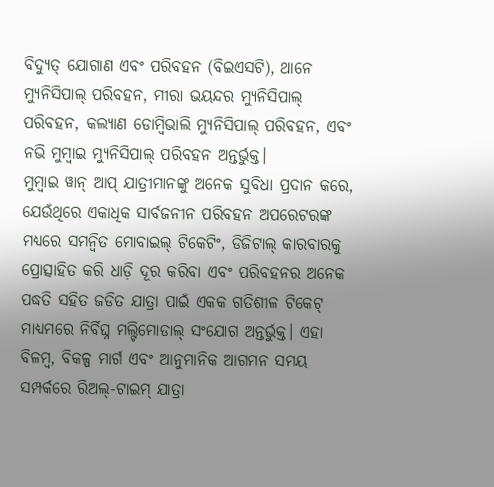ବିଦ୍ୟୁତ୍ ଯୋଗାଣ ଏବଂ ପରିବହନ (ବିଇଏସଟି), ଥାନେ ମ୍ୟୁନିସିପାଲ୍ ପରିବହନ, ମୀରା ଭୟନ୍ଦର ମ୍ୟୁନିସିପାଲ୍ ପରିବହନ, କଲ୍ୟାଣ ଡୋମ୍ବିଭାଲି ମ୍ୟୁନିସିପାଲ୍ ପରିବହନ, ଏବଂ ନଭି ମୁମ୍ବାଇ ମ୍ୟୁନିସିପାଲ୍ ପରିବହନ ଅନ୍ତର୍ଭୁକ୍ତ।
ମୁମ୍ବାଇ ୱାନ୍ ଆପ୍ ଯାତ୍ରୀମାନଙ୍କୁ ଅନେକ ସୁବିଧା ପ୍ରଦାନ କରେ, ଯେଉଁଥିରେ ଏକାଧିକ ସାର୍ବଜନୀନ ପରିବହନ ଅପରେଟରଙ୍କ ମଧ୍ୟରେ ସମନ୍ୱିତ ମୋବାଇଲ୍ ଟିକେଟିଂ, ଡିଜିଟାଲ୍ କାରବାରକୁ ପ୍ରୋତ୍ସାହିତ କରି ଧାଡ଼ି ଦୂର କରିବା ଏବଂ ପରିବହନର ଅନେକ ପଦ୍ଧତି ସହିତ ଜଡିତ ଯାତ୍ରା ପାଇଁ ଏକକ ଗତିଶୀଳ ଟିକେଟ୍ ମାଧ୍ୟମରେ ନିର୍ବିଘ୍ନ ମଲ୍ଟିମୋଡାଲ୍ ସଂଯୋଗ ଅନ୍ତର୍ଭୁକ୍ତ। ଏହା ବିଳମ୍ବ, ବିକଳ୍ପ ମାର୍ଗ ଏବଂ ଆନୁମାନିକ ଆଗମନ ସମୟ ସମ୍ପର୍କରେ ରିଅଲ୍-ଟାଇମ୍ ଯାତ୍ରା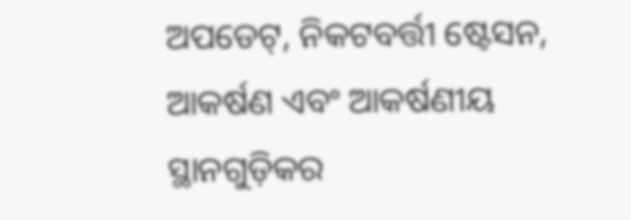ଅପଡେଟ୍, ନିକଟବର୍ତ୍ତୀ ଷ୍ଟେସନ, ଆକର୍ଷଣ ଏବଂ ଆକର୍ଷଣୀୟ ସ୍ଥାନଗୁଡ଼ିକର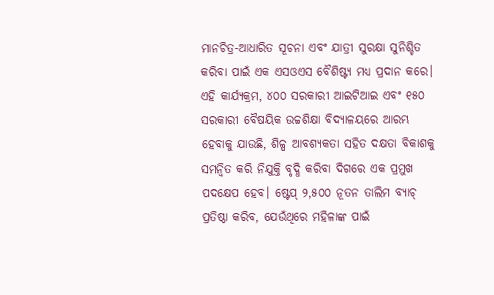ମାନଚିତ୍ର-ଆଧାରିତ ସୂଚନା ଏବଂ ଯାତ୍ରୀ ସୁରକ୍ଷା ସୁନିଶ୍ଚିତ କରିବା ପାଇଁ ଏକ ଏସଓଏସ ବୈଶିଷ୍ଟ୍ୟ ମଧ୍ୟ ପ୍ରଦାନ କରେ। ଏହି କାର୍ଯ୍ୟକ୍ରମ, ୪୦୦ ସରକାରୀ ଆଇଟିଆଇ ଏବଂ ୧୫୦ ସରକାରୀ ବୈଷୟିକ ଉଚ୍ଚଶିକ୍ଷା ବିଦ୍ୟାଳୟରେ ଆରମ୍ଭ ହେବାକୁ ଯାଉଛି, ଶିଳ୍ପ ଆବଶ୍ୟକତା ସହିତ ଦକ୍ଷତା ବିକାଶକୁ ସମନ୍ୱିତ କରି ନିଯୁକ୍ତି ବୃଦ୍ଧି କରିବା ଦିଗରେ ଏକ ପ୍ରମୁଖ ପଦକ୍ଷେପ ହେବ। ଷ୍ଟେପ୍ ୨,୫୦୦ ନୂତନ ତାଲିମ ବ୍ୟାଚ୍ ପ୍ରତିଷ୍ଠା କରିବ, ଯେଉଁଥିରେ ମହିଳାଙ୍କ ପାଇଁ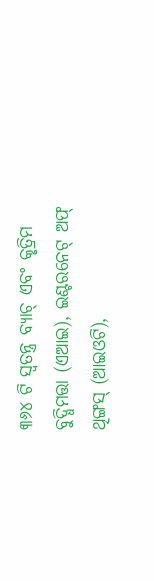୩୬୪ ଟି ସ୍ୱତନ୍ତ୍ର ବ୍ୟାଚ୍ ଏବଂ କୃତ୍ରିମ ବୁଦ୍ଧିମତ୍ତା (ଏଆଇ), ଇଣ୍ଟରନେଟ୍ ଅଫ୍ ଥିଙ୍ଗସ୍ (ଆଇଓଟି),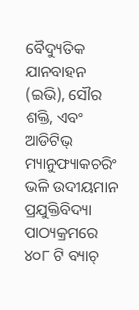ବୈଦ୍ୟୁତିକ ଯାନବାହନ (ଇଭି), ସୌର ଶକ୍ତି, ଏବଂ ଆଡିଟିଭ୍ ମ୍ୟାନୁଫ୍ୟାକଚରିଂ ଭଳି ଉଦୀୟମାନ ପ୍ରଯୁକ୍ତିବିଦ୍ୟା ପାଠ୍ୟକ୍ରମରେ ୪୦୮ ଟି ବ୍ୟାଚ୍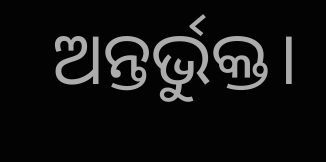ଅନ୍ତର୍ଭୁକ୍ତ।